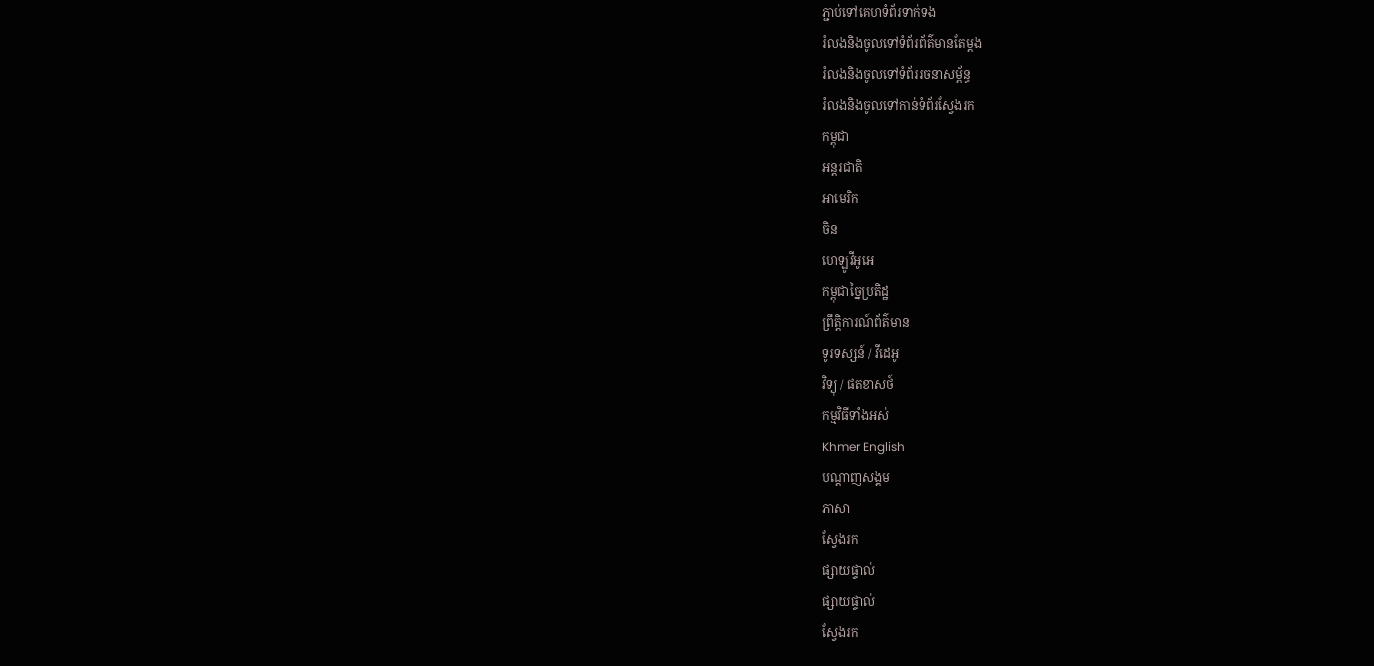ភ្ជាប់ទៅគេហទំព័រទាក់ទង
រំលងនិងចូលទៅទំព័រព័ត៌មានតែម្តង
រំលងនិងចូលទៅទំព័ររចនាសម្ព័ន្ធ
រំលងនិងចូលទៅកាន់ទំព័រស្វែងរក
កម្ពុជា
អន្តរជាតិ
អាមេរិក
ចិន
ហេឡូវីអូអេ
កម្ពុជាច្នៃប្រតិដ្ឋ
ព្រឹត្តិការណ៍ព័ត៌មាន
ទូរទស្សន៍ / វីដេអូ
វិទ្យុ / ផតខាសថ៍
កម្មវិធីទាំងអស់
Khmer English
បណ្តាញសង្គម
ភាសា
ស្វែងរក
ផ្សាយផ្ទាល់
ផ្សាយផ្ទាល់
ស្វែងរក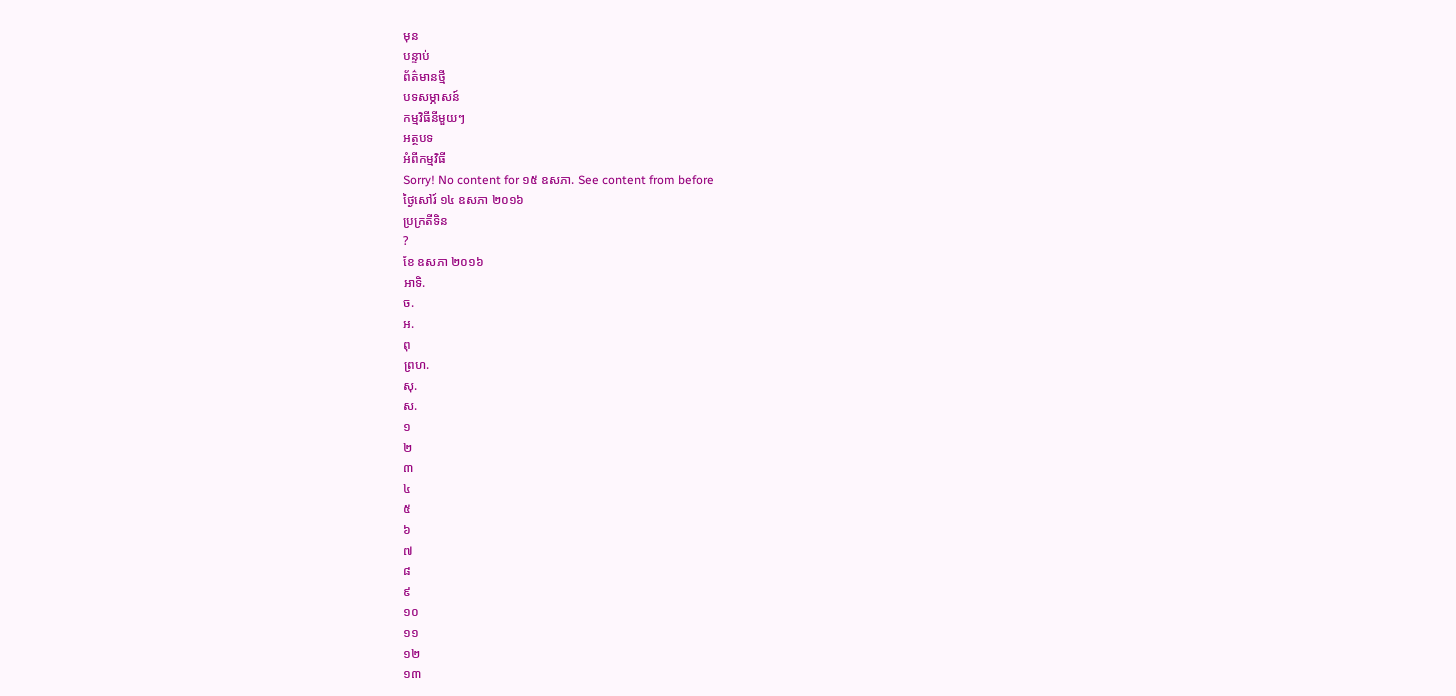មុន
បន្ទាប់
ព័ត៌មានថ្មី
បទសម្ភាសន៍
កម្មវិធីនីមួយៗ
អត្ថបទ
អំពីកម្មវិធី
Sorry! No content for ១៥ ឧសភា. See content from before
ថ្ងៃសៅរ៍ ១៤ ឧសភា ២០១៦
ប្រក្រតីទិន
?
ខែ ឧសភា ២០១៦
អាទិ.
ច.
អ.
ពុ
ព្រហ.
សុ.
ស.
១
២
៣
៤
៥
៦
៧
៨
៩
១០
១១
១២
១៣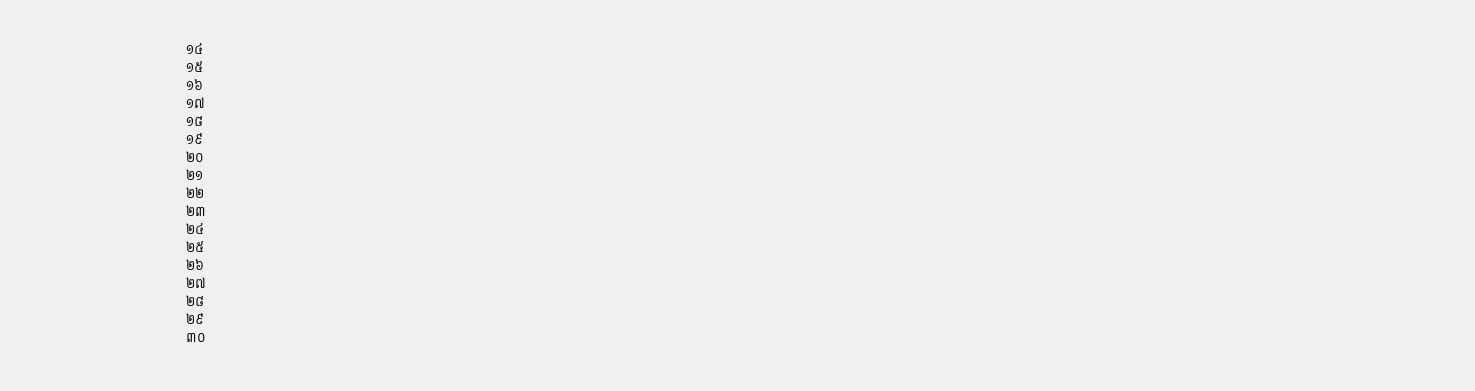១៤
១៥
១៦
១៧
១៨
១៩
២០
២១
២២
២៣
២៤
២៥
២៦
២៧
២៨
២៩
៣០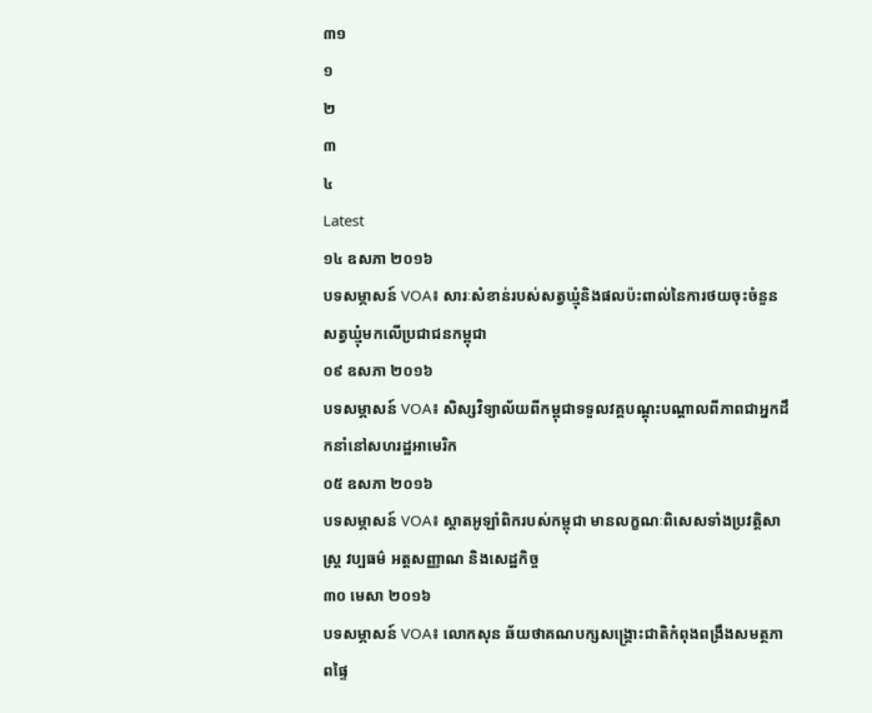៣១
១
២
៣
៤
Latest
១៤ ឧសភា ២០១៦
បទសម្ភាសន៍ VOA៖ សារៈសំខាន់របស់សត្វឃ្មុំនិងផលប៉ះពាល់នៃការថយចុះចំនួនសត្វឃ្មុំមកលើប្រជាជនកម្ពុជា
០៩ ឧសភា ២០១៦
បទសម្ភាសន៍ VOA៖ សិស្សវិទ្យាល័យពីកម្ពុជាទទួលវគ្គបណ្តុះបណ្តាលពីភាពជាអ្នកដឹកនាំនៅសហរដ្ឋអាមេរិក
០៥ ឧសភា ២០១៦
បទសម្ភាសន៍ VOA៖ ស្តាតអូឡាំពិករបស់កម្ពុជា មានលក្ខណៈពិសេសទាំងប្រវត្តិសាស្ត្រ វប្បធម៌ អត្តសញ្ញាណ និងសេដ្ឋកិច្ច
៣០ មេសា ២០១៦
បទសម្ភាសន៍ VOA៖ លោកសុន ឆ័យថាគណបក្សសង្គ្រោះជាតិកំពុងពង្រឹងសមត្ថភាពផ្ទៃ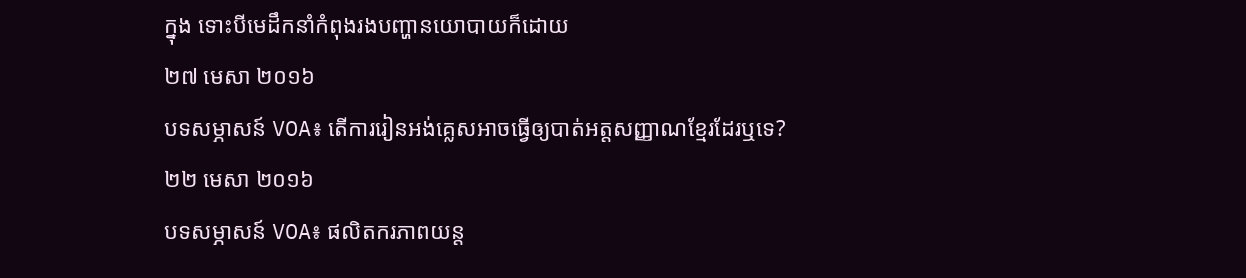ក្នុង ទោះបីមេដឹកនាំកំពុងរងបញ្ហានយោបាយក៏ដោយ
២៧ មេសា ២០១៦
បទសម្ភាសន៍ VOA៖ តើការរៀនអង់គ្លេសអាចធ្វើឲ្យបាត់អត្តសញ្ញាណខ្មែរដែរឬទេ?
២២ មេសា ២០១៦
បទសម្ភាសន៍ VOA៖ ផលិតករភាពយន្ត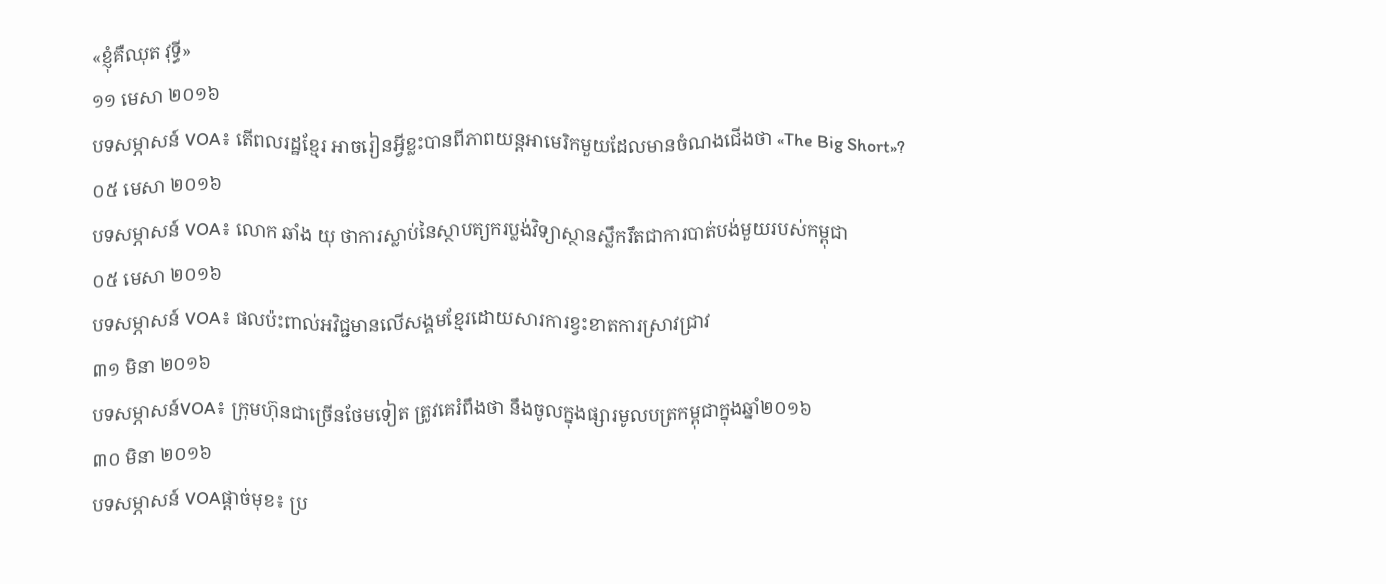«ខ្ញុំគឺឈុត វុទ្ធី»
១១ មេសា ២០១៦
បទសម្ភាសន៍ VOA៖ តើពលរដ្ឋខ្មែរ អាចរៀនអ្វីខ្លះបានពីភាពយន្តអាមេរិកមួយដែលមានចំណងជើងថា «The Big Short»?
០៥ មេសា ២០១៦
បទសម្ភាសន៍ VOA៖ លោក ឆាំង យុ ថាការស្លាប់នៃស្ថាបត្យករប្លង់វិទ្យាស្ថានស្លឹករឹតជាការបាត់បង់មួយរបស់កម្ពុជា
០៥ មេសា ២០១៦
បទសម្ភាសន៍ VOA៖ ផលប៉ះពាល់អវិជ្ជមានលើសង្គមខ្មែរដោយសារការខ្វះខាតការស្រាវជ្រាវ
៣១ មិនា ២០១៦
បទសម្ភាសន៍VOA៖ ក្រុមហ៊ុនជាច្រើនថែមទៀត ត្រូវគេរំពឹងថា នឹងចូលក្នុងផ្សារមូលបត្រកម្ពុជាក្នុងឆ្នាំ២០១៦
៣០ មិនា ២០១៦
បទសម្ភាសន៍ VOAផ្តាច់មុខ៖ ប្រ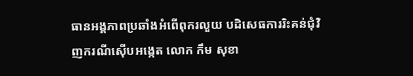ធានអង្គភាពប្រឆាំងអំពើពុករលួយ បដិសេធការរិះគន់ជុំវិញករណីស៊ើបអង្កេត លោក កឹម សុខា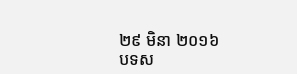២៩ មិនា ២០១៦
បទស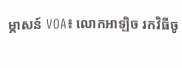ម្ភាសន៍ VOA៖ លោកអាឡិច រកវិធីចូ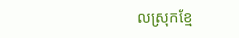លស្រុកខ្មែ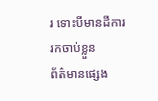រ ទោះបីមានដីការរកចាប់ខ្លួន
ព័ត៌មានផ្សេង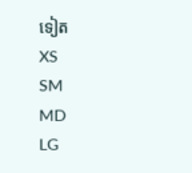ទៀត
XS
SM
MD
LG